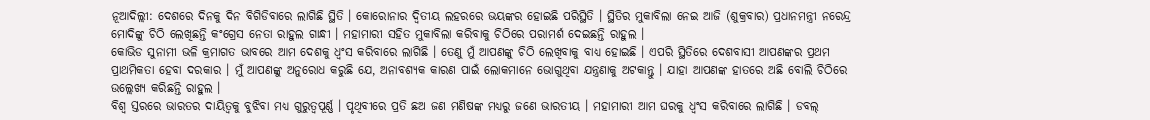ନୂଆଦିଲ୍ଲୀ: ଦେଶରେ ଦିନକୁ ଦିନ ବିଗିଡିବାରେ ଲାଗିଛି ସ୍ଥିତି । କୋରୋନାର ଦ୍ବିତୀୟ ଲହରରେ ଭୟଙ୍କର ହୋଇଛି ପରିସ୍ଥିତି । ସ୍ଥିତିର ମୁକାବିଲା ନେଇ ଆଜି (ଶୁକ୍ରବାର) ପ୍ରଧାନମନ୍ତ୍ରୀ ନରେନ୍ଦ୍ର ମୋଦିଙ୍କୁ ଚିଠି ଲେଖିଛନ୍ତି କଂଗ୍ରେସ ନେତା ରାହୁଲ ଗାନ୍ଧୀ । ମହାମାରୀ ସହିତ ମୁକାବିଲା କରିବାକୁ ଚିଠିରେ ପରାମର୍ଶ ଦେଇଛନ୍ତି ରାହୁଲ ।
କୋଭିଡ ସୁନାମୀ ଭଳି କ୍ରମାଗତ ଭାବରେ ଆମ ଦେଶକୁ ଧ୍ବଂସ କରିବାରେ ଲାଗିଛି । ତେଣୁ ମୁଁ ଆପଣଙ୍କୁ ଚିଠି ଲେଖିବାକୁ ବାଧ୍ୟ ହୋଇଛି । ଏପରି ସ୍ଥିତିରେ ଦେଶବାସୀ ଆପଣଙ୍କର ପ୍ରଥମ ପ୍ରାଥମିକତା ହେବା ଦରକାର । ମୁଁ ଆପଣଙ୍କୁ ଅନୁରୋଧ କରୁଛି ଯେ, ଅନାବଶ୍ୟକ କାରଣ ପାଇଁ ଲୋକମାନେ ଭୋଗୁଥିବା ଯନ୍ତ୍ରଣାକୁ ଅଟକାନ୍ତୁ । ଯାହା ଆପଣଙ୍କ ହାତରେ ଅଛି ବୋଲି ଚିଠିରେ ଉଲ୍ଲେଖ୍ୟ କରିଛନ୍ତି ରାହୁଲ ।
ବିଶ୍ବ ସ୍ତରରେ ଭାରତର ଦାୟିତ୍ବକୁ ବୁଝିବା ମଧ୍ୟ ଗୁରୁତ୍ବପୂର୍ଣ୍ଣ । ପୃଥିବୀରେ ପ୍ରତି ଛଅ ଜଣ ମଣିଷଙ୍କ ମଧ୍ୟରୁ ଜଣେ ଭାରତୀୟ । ମହାମାରୀ ଆମ ଘରକୁ ଧ୍ବଂସ କରିବାରେ ଲାଗିଛି । ଡବଲ୍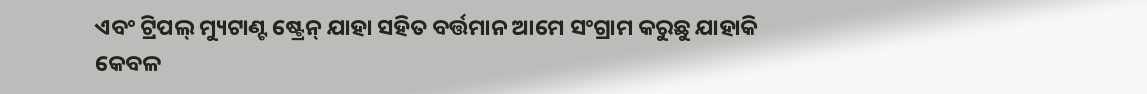ଏବଂ ଟ୍ରିପଲ୍ ମ୍ୟୁଟାଣ୍ଟ ଷ୍ଟ୍ରେନ୍ ଯାହା ସହିତ ବର୍ତ୍ତମାନ ଆମେ ସଂଗ୍ରାମ କରୁଛୁ ଯାହାକି କେବଳ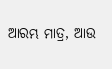ଆରମ୍ଭ ମାତ୍ର, ଆଉ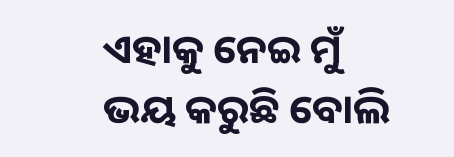ଏହାକୁ ନେଇ ମୁଁ ଭୟ କରୁଛି ବୋଲି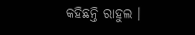କହିଛନ୍ତି ରାହୁଲ ।